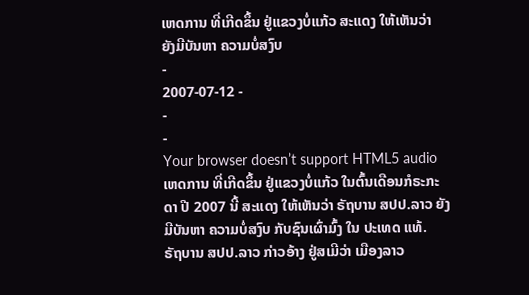ເຫດການ ທີ່ເກີດຂຶ້ນ ຢູ່ແຂວງບໍ່ແກ້ວ ສະແດງ ໃຫ້ເຫັນວ່າ ຍັງມີບັນຫາ ຄວາມບໍ່ສງົບ
-
2007-07-12 -
-
-
Your browser doesn’t support HTML5 audio
ເຫດການ ທີ່ເກີດຂຶ້ນ ຢູ່ແຂວງບໍ່ແກ້ວ ໃນຕົ້ນເດືອນກໍຣະກະດາ ປີ 2007 ນີ້ ສະແດງ ໃຫ້ເຫັນວ່າ ຣັຖບານ ສປປ.ລາວ ຍັງມີບັນຫາ ຄວາມບໍ່ສງົບ ກັບຊົນເຜົ່າມົ້ງ ໃນ ປະເທດ ແທ້.
ຣັຖບານ ສປປ.ລາວ ກ່າວອ້າງ ຢູ່ສເມີວ່າ ເມືອງລາວ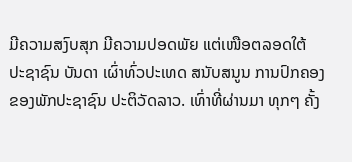ມີຄວາມສງົບສຸກ ມີຄວາມປອດພັຍ ແຕ່ເໜືອຕລອດໃຕ້ ປະຊາຊົນ ບັນດາ ເຜົ່າທົ່ວປະເທດ ສນັບສນູນ ການປົກຄອງ ຂອງພັກປະຊາຊົນ ປະຕິວັດລາວ. ເທົ່າທີ່ຜ່ານມາ ທຸກໆ ຄັ້ງ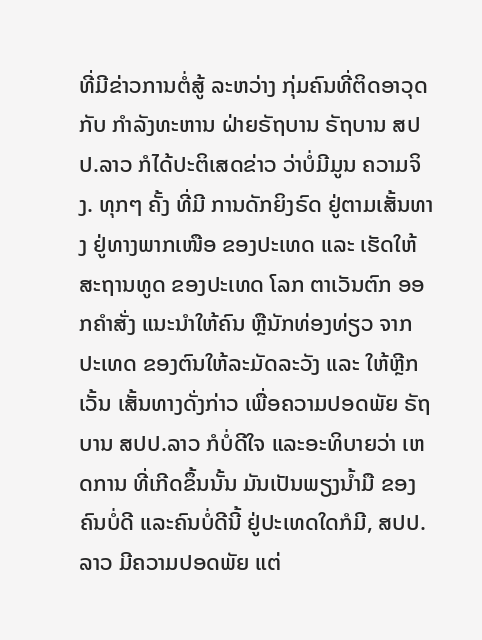ທີ່ມີຂ່າວການຕໍ່ສູ້ ລະຫວ່າງ ກຸ່ມຄົນທີ່ຕິດອາວຸດ ກັບ ກຳລັງທະຫານ ຝ່າຍຣັຖບານ ຣັຖບານ ສປປ.ລາວ ກໍໄດ້ປະຕິເສດຂ່າວ ວ່າບໍ່ມີມູນ ຄວາມຈິງ. ທຸກໆ ຄັ້ງ ທີ່ມີ ການດັກຍິງຣົດ ຢູ່ຕາມເສັ້ນທາງ ຢູ່ທາງພາກເໜືອ ຂອງປະເທດ ແລະ ເຮັດໃຫ້ ສະຖານທູດ ຂອງປະເທດ ໂລກ ຕາເວັນຕົກ ອອກຄຳສັ່ງ ແນະນຳໃຫ້ຄົນ ຫຼືນັກທ່ອງທ່ຽວ ຈາກ ປະເທດ ຂອງຕົນໃຫ້ລະມັດລະວັງ ແລະ ໃຫ້ຫຼີກເວັ້ນ ເສັ້ນທາງດັ່ງກ່າວ ເພື່ອຄວາມປອດພັຍ ຣັຖບານ ສປປ.ລາວ ກໍບໍ່ດີໃຈ ແລະອະທິບາຍວ່າ ເຫດການ ທີ່ເກີດຂຶ້ນນັ້ນ ມັນເປັນພຽງນ້ຳມື ຂອງ ຄົນບໍ່ດີ ແລະຄົນບໍ່ດີນີ້ ຢູ່ປະເທດໃດກໍມີ, ສປປ.ລາວ ມີຄວາມປອດພັຍ ແຕ່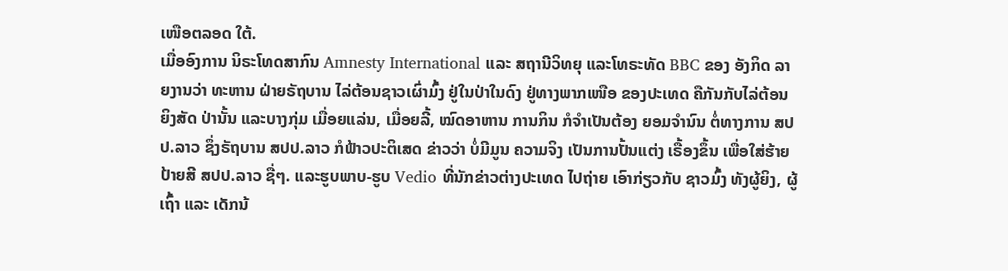ເໜືອຕລອດ ໃຕ້.
ເມື່ອອົງການ ນິຣະໂທດສາກົນ Amnesty International ແລະ ສຖານີວິທຍຸ ແລະໂທຣະທັດ BBC ຂອງ ອັງກິດ ລາຍງານວ່າ ທະຫານ ຝ່າຍຣັຖບານ ໄລ່ຕ້ອນຊາວເຜົ່າມົ້ງ ຢູ່ໃນປ່າໃນດົງ ຢູ່ທາງພາກເໜືອ ຂອງປະເທດ ຄືກັນກັບໄລ່ຕ້ອນຍິງສັດ ປ່ານັ້ນ ແລະບາງກຸ່ມ ເມື່ອຍແລ່ນ, ເມື່ອຍລີ້, ໝົດອາຫານ ການກິນ ກໍຈຳເປັນຕ້ອງ ຍອມຈຳນົນ ຕໍ່ທາງການ ສປປ.ລາວ ຊຶ່ງຣັຖບານ ສປປ.ລາວ ກໍຟ້າວປະຕິເສດ ຂ່າວວ່າ ບໍ່ມີມູນ ຄວາມຈິງ ເປັນການປັ້ນແຕ່ງ ເຣື້ອງຂຶ້ນ ເພື່ອໃສ່ຮ້າຍປ້າຍສີ ສປປ.ລາວ ຊື່ໆ. ແລະຮູບພາບ-ຮູບ Vedio ທີ່ນັກຂ່າວຕ່າງປະເທດ ໄປຖ່າຍ ເອົາກ່ຽວກັບ ຊາວມົ້ງ ທັງຜູ້ຍິງ, ຜູ້ເຖົ້າ ແລະ ເດັກນ້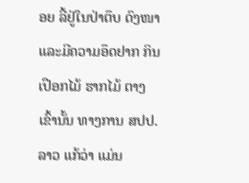ອຍ ລີ້ຢູ່ໃນປ່າຕຶບ ດົງໜາ ແລະມີຄວາມອຶດຢາກ ກິນເປືອກໄມ້ ຮາກໄມ້ ຕາງເຂົ້ານັ້ນ ທາງການ ສປປ.ລາວ ແກ້ວ່າ ແມ່ນ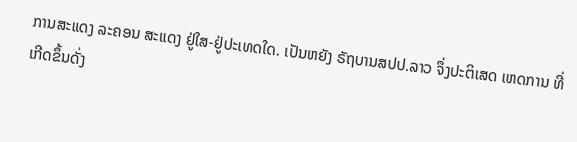ການສະແດງ ລະຄອນ ສະແດງ ຢູ່ໃສ-ຢູ່ປະເທດໃດ. ເປັນຫຍັງ ຣັຖບານສປປ.ລາວ ຈຶ່ງປະຕິເສດ ເຫດການ ທີ່ເກີດຂຶ້ນດັ່ງ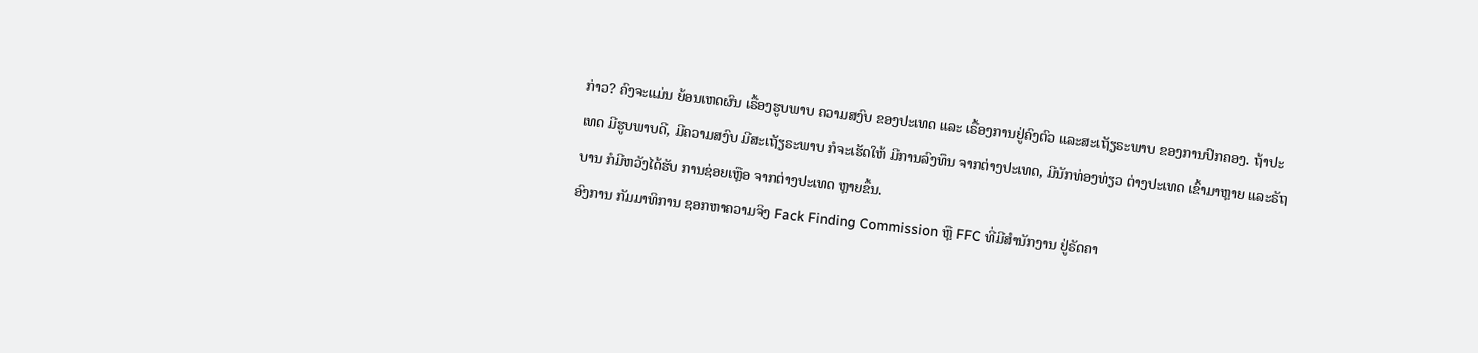ກ່າວ? ຄົງຈະແມ່ນ ຍ້ອນເຫດຜົນ ເຣື້ອງຮູບພາບ ຄວາມສງົບ ຂອງປະເທດ ແລະ ເຣື້ອງການຢູ່ຄົງຕົວ ແລະສະເຖັຽຣະພາບ ຂອງການປົກຄອງ. ຖ້າປະເທດ ມີຮູບພາບດີ, ມີຄວາມສງົບ ມີສະເຖັຽຣະພາບ ກໍຈະເຮັດໃຫ້ ມີການລົງທຶນ ຈາກຕ່າງປະເທດ, ມີນັກທ່ອງທ່ຽວ ຕ່າງປະເທດ ເຂົ້າມາຫຼາຍ ແລະຣັຖບານ ກໍມີຫວັງໄດ້ຮັບ ການຊ່ອຍເຫຼືອ ຈາກຕ່າງປະເທດ ຫຼາຍຂຶ້ນ.
ອົງການ ກັມມາທິການ ຊອກຫາຄວາມຈິງ Fack Finding Commission ຫຼື FFC ທີ່ມີສຳນັກງານ ຢູ່ຣັດຄາ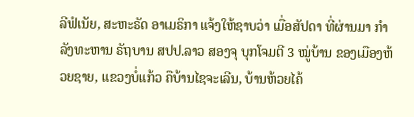ລີຟໍເນັຍ, ສະຫະຣັດ ອາເມຣິກາ ແຈ້ງໃຫ້ຊາບວ່າ ເມື່ອສັປດາ ທີ່ຜ່ານມາ ກຳລັງທະຫານ ຣັຖບານ ສປປ.ລາວ ສອງຈຸ ບຸກໂຈມຕີ 3 ໝູ່ບ້ານ ຂອງເມືອງຫ້ວຍຊາຍ, ແຂວງບໍ່ແກ້ວ ຄືບ້ານໄຊຈະເລີນ, ບ້ານຫ້ວຍໄຄ້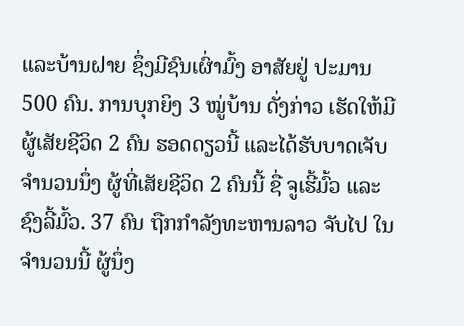ແລະບ້ານຝາຍ ຊຶ່ງມີຊົນເຜົ່າມົ້ງ ອາສັຍຢູ່ ປະມານ 500 ຄົນ. ການບຸກຍິງ 3 ໝູ່ບ້ານ ດັ່ງກ່າວ ເຮັດໃຫ້ມີຜູ້ເສັຍຊີວິດ 2 ຄົນ ຮອດດຽວນີ້ ແລະໄດ້ຮັບບາດເຈັບ ຈຳນວນນຶ່ງ ຜູ້ທີ່ເສັຍຊີວິດ 2 ຄົນນີ້ ຊື່ ຈູເຮີ້ມົ້ວ ແລະຊົງລີ້ມົ້ວ. 37 ຄົນ ຖືກກຳລັງທະຫານລາວ ຈັບໄປ ໃນຈຳນວນນີ້ ຜູ້ນຶ່ງ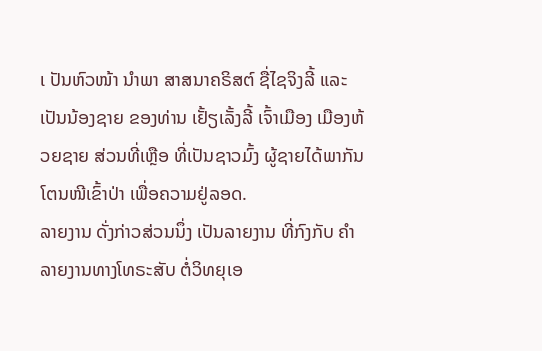ເ ປັນຫົວໜ້າ ນຳພາ ສາສນາຄຣິສຕ໌ ຊື່ໄຊຈິງລີ້ ແລະເປັນນ້ອງຊາຍ ຂອງທ່ານ ເຢັ້ຽເລັ້ງລີ້ ເຈົ້າເມືອງ ເມືອງຫ້ວຍຊາຍ ສ່ວນທີ່ເຫຼືອ ທີ່ເປັນຊາວມົ້ງ ຜູ້ຊາຍໄດ້ພາກັນ ໂຕນໜີເຂົ້າປ່າ ເພື່ອຄວາມຢູ່ລອດ.
ລາຍງານ ດັ່ງກ່າວສ່ວນນຶ່ງ ເປັນລາຍງານ ທີ່ກົງກັບ ຄຳລາຍງານທາງໂທຣະສັບ ຕໍ່ວິທຍຸເອ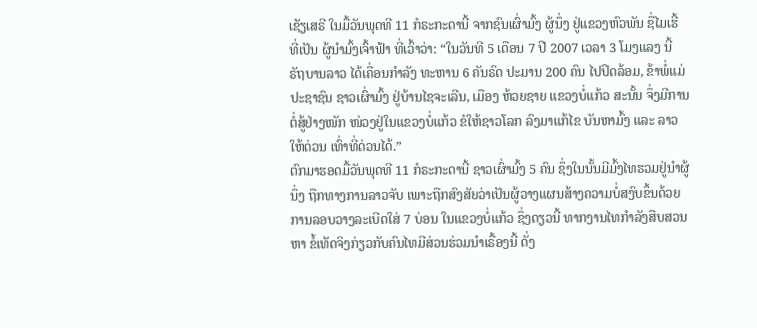ເຊັຽເສຣີ ໃນມື້ວັນພຸດທີ 11 ກໍຣະກະດານີ້ ຈາກຊົນເຜົ່າມົ້ງ ຜູ້ນຶ່ງ ຢູ່ແຂວງຫົວພັນ ຊື່ໄມເຮີ້ ທີ່ເປັນ ຜູ້ນຳມົ້ງເຈົ້າຟ້າ ທີ່ເວົ້າວ່າ: “ໃນວັນທີ 5 ເດືອນ 7 ປີ 2007 ເວລາ 3 ໂມງແລງ ນີ້ ຣັຖບານລາວ ໄດ້ເຄື່ອນກຳລັງ ທະຫານ 6 ຄັນຣົດ ປະມານ 200 ຄົນ ໄປປິດລ້ອມ, ຂ້າພໍ່ແມ່ ປະຊາຊົນ ຊາວເຜົ່າມົ້ງ ຢູ່ບ້ານໄຊຈະເລີນ, ເມືອງ ຫ້ວຍຊາຍ ແຂວງບໍ່ແກ້ວ ສະນັ້ນ ຈຶ່ງມີການຕໍ່ສູ້ຢ່າງໜັກ ໜ່ວງຢູ່ໃນແຂວງບໍ່ແກ້ວ ຂໍໃຫ້ຊາວໂລກ ລົງມາແກ້ໄຂ ບັນຫາມົ້ງ ແລະ ລາວໃຫ້ດ່ວນ ເທົ່າທີ່ດ່ວນໄດ້.”
ຕົກມາຮອດມື້ວັນພຸດທີ 11 ກໍຣະກະດານີ້ ຊາວເຜົ່າມົ້ງ 5 ຄົນ ຊຶ່ງໃນນັ້ນມີມົ້ງໄທຮວມຢູ່ນຳຜູ້ນຶ່ງ ຖືກທາງການລາວຈັບ ເພາະຖືກສົງສັຍວ່າເປັນຜູ້ວາງແຜນສ້າງຄວາມບໍ່ສງົບຂຶ້ນດ້ວຍການລອບວາງລະເບີດໃສ່ 7 ບ່ອນ ໃນແຂວງບໍ່ແກ້ວ ຊຶ່ງດຽວນີ້ ທາກງານໄທກຳລັງສືບສວນຫາ ຂໍ້ເທັດຈິງກ່ຽວກັບຄົນໄທມີສ່ວນຮ່ວມນຳເຣື້ອງນີ້ ດັ່ງ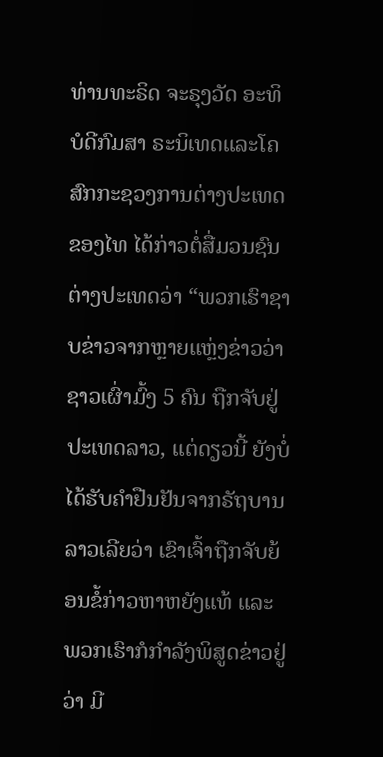ທ່ານທະຣິດ ຈະຣຸງວັດ ອະທິບໍດີກົມສາ ຣະນິເທດແລະໂຄສົກກະຊວງການຕ່າງປະເທດຂອງໄທ ໄດ້ກ່າວຕໍ່ສື່ມວນຊົນຕ່າງປະເທດວ່າ “ພວກເຮົາຊາບຂ່າວຈາກຫຼາຍແຫຼ່ງຂ່າວວ່າ ຊາວເຜົ່າມົ້ງ 5 ຄົນ ຖືກຈັບຢູ່ປະເທດລາວ, ແຕ່ດຽວນີ້ ຍັງບໍ່ໄດ້ຮັບຄຳຢືນຢັນຈາກຣັຖບານລາວເລີຍວ່າ ເຂົາເຈົ້າຖືກຈັບຍ້ອນຂໍ້ກ່າວຫາຫຍັງແທ້ ແລະພວກເຮົາກໍກຳລັງພິສູດຂ່າວຢູ່ວ່າ ມີ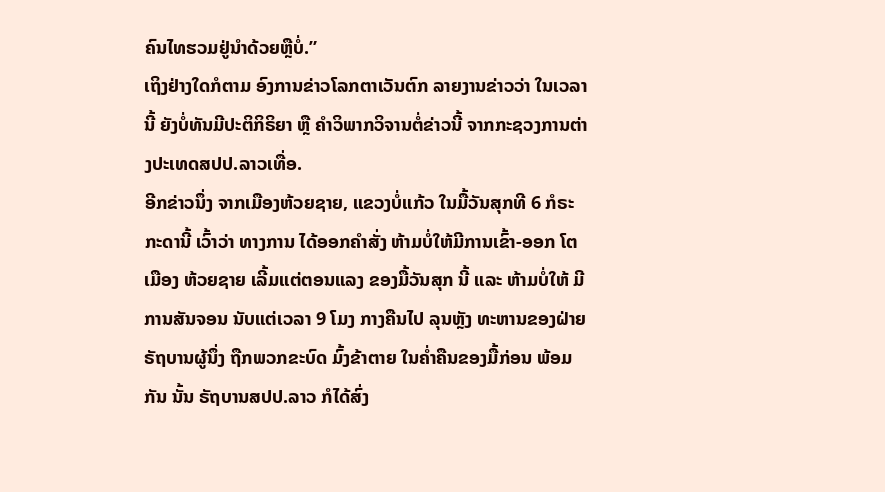ຄົນໄທຮວມຢູ່ນຳດ້ວຍຫຼືບໍ່.”
ເຖິງຢ່າງໃດກໍຕາມ ອົງການຂ່າວໂລກຕາເວັນຕົກ ລາຍງານຂ່າວວ່າ ໃນເວລານີ້ ຍັງບໍ່ທັນມີປະຕິກິຣິຍາ ຫຼື ຄຳວິພາກວິຈານຕໍ່ຂ່າວນີ້ ຈາກກະຊວງການຕ່າງປະເທດສປປ.ລາວເທື່ອ.
ອີກຂ່າວນຶ່ງ ຈາກເມືອງຫ້ວຍຊາຍ, ແຂວງບໍ່ແກ້ວ ໃນມື້ວັນສຸກທີ 6 ກໍຣະກະດານີ້ ເວົ້າວ່າ ທາງການ ໄດ້ອອກຄຳສັ່ງ ຫ້າມບໍ່ໃຫ້ມີການເຂົ້າ-ອອກ ໂຕ ເມືອງ ຫ້ວຍຊາຍ ເລີ້ມແຕ່ຕອນແລງ ຂອງມື້ວັນສຸກ ນີ້ ແລະ ຫ້າມບໍ່ໃຫ້ ມີການສັນຈອນ ນັບແຕ່ເວລາ 9 ໂມງ ກາງຄືນໄປ ລຸນຫຼັງ ທະຫານຂອງຝ່າຍ ຣັຖບານຜູ້ນຶ່ງ ຖືກພວກຂະບົດ ມົ້ງຂ້າຕາຍ ໃນຄ່ຳຄືນຂອງມື້ກ່ອນ ພ້ອມກັນ ນັ້ນ ຣັຖບານສປປ.ລາວ ກໍໄດ້ສົ່ງ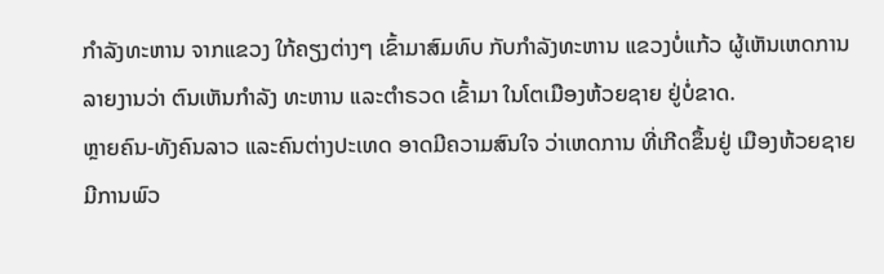ກຳລັງທະຫານ ຈາກແຂວງ ໃກ້ຄຽງຕ່າງໆ ເຂົ້າມາສົມທົບ ກັບກຳລັງທະຫານ ແຂວງບໍ່ແກ້ວ ຜູ້ເຫັນເຫດການ ລາຍງານວ່າ ຕົນເຫັນກຳລັງ ທະຫານ ແລະຕຳຣວດ ເຂົ້າມາ ໃນໂຕເມືອງຫ້ວຍຊາຍ ຢູ່ບໍ່ຂາດ.
ຫຼາຍຄົນ-ທັງຄົນລາວ ແລະຄົນຕ່າງປະເທດ ອາດມີຄວາມສົນໃຈ ວ່າເຫດການ ທີ່ເກີດຂຶ້ນຢູ່ ເມືອງຫ້ວຍຊາຍ ມີການພົວ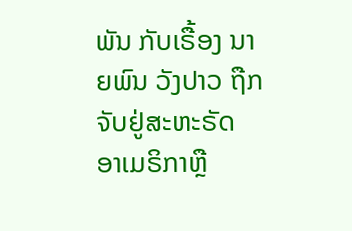ພັນ ກັບເຣື້ອງ ນາຍພົນ ວັງປາວ ຖືກຈັບຢູ່ສະຫະຣັດ ອາເມຣິກາຫຼື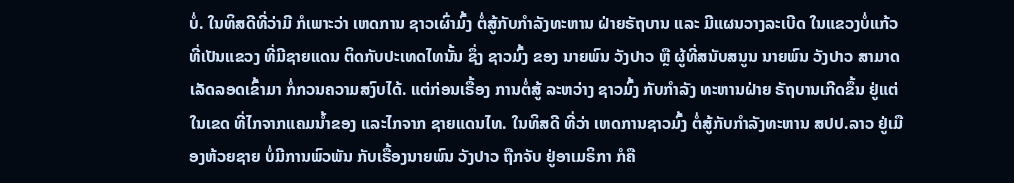ບໍ່. ໃນທິສດີທີ່ວ່າມີ ກໍເພາະວ່າ ເຫດການ ຊາວເຜົ່າມົ້ງ ຕໍ່ສູ້ກັບກຳລັງທະຫານ ຝ່າຍຣັຖບານ ແລະ ມີແຜນວາງລະເບີດ ໃນແຂວງບໍ່ແກ້ວ ທີ່ເປັນແຂວງ ທີ່ມີຊາຍແດນ ຕິດກັບປະເທດໄທນັ້ນ ຊຶ່ງ ຊາວມົ້ງ ຂອງ ນາຍພົນ ວັງປາວ ຫຼື ຜູ້ທີ່ສນັບສນູນ ນາຍພົນ ວັງປາວ ສາມາດ ເລັດລອດເຂົ້າມາ ກໍ່ກວນຄວາມສງົບໄດ້. ແຕ່ກ່ອນເຣື້ອງ ການຕໍ່ສູ້ ລະຫວ່າງ ຊາວມົ້ງ ກັບກຳລັງ ທະຫານຝ່າຍ ຣັຖບານເກີດຂຶ້ນ ຢູ່ແຕ່ໃນເຂດ ທີ່ໄກຈາກແຄມນ້ຳຂອງ ແລະໄກຈາກ ຊາຍແດນໄທ. ໃນທິສດີ ທີ່ວ່າ ເຫດການຊາວມົ້ງ ຕໍ່ສູ້ກັບກຳລັງທະຫານ ສປປ.ລາວ ຢູ່ເມືອງຫ້ວຍຊາຍ ບໍ່ມີການພົວພັນ ກັບເຣື້ອງນາຍພົນ ວັງປາວ ຖືກຈັບ ຢູ່ອາເມຣິກາ ກໍຄື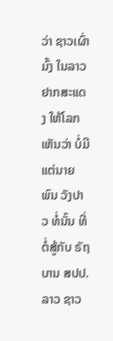ວ່າ ຊາວເຜົ່າມົ້ງ ໃນລາວ ຢາກສະແດງ ໃຫ້ໂລກເຫັນວ່າ ບໍ່ມີແຕ່ນາຍພົນ ວັງປາວ ທໍ່ນັ້ນ ທີ່ຕໍ່ສູ້ກັບ ຣັຖບານ ສປປ.ລາວ ຊາວ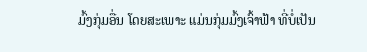ມົ້ງກຸ່ມອື່ນ ໂດຍສະເພາະ ແມ່ນກຸ່ມມົ້ງເຈົ້າຟ້າ ທີ່ບໍ່ເປັນ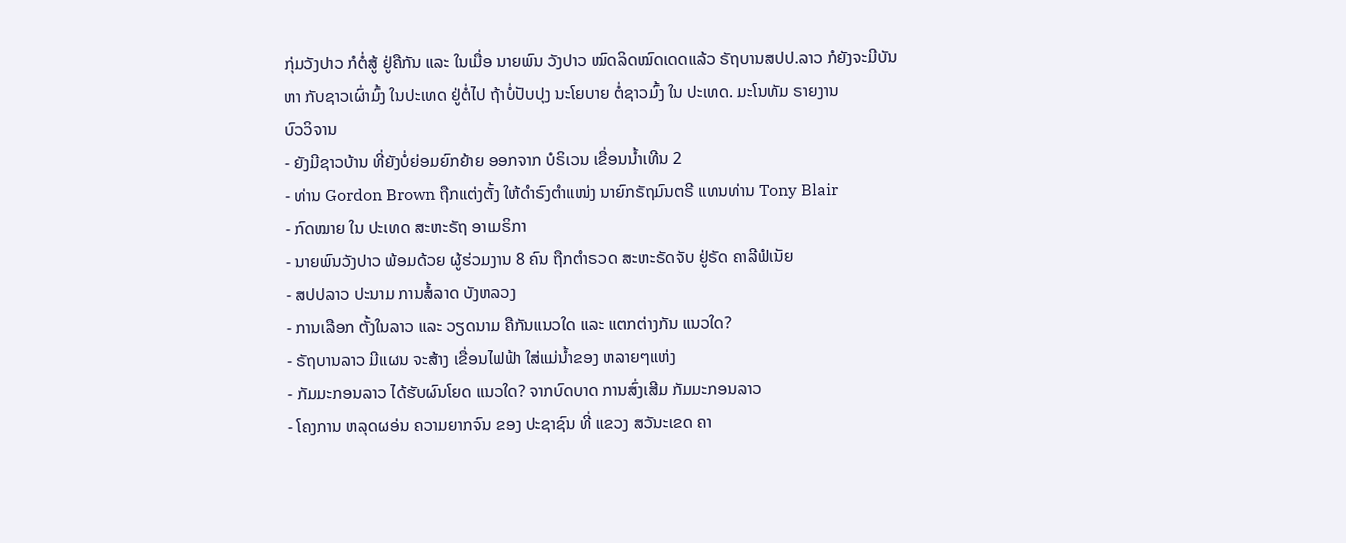ກຸ່ມວັງປາວ ກໍຕໍ່ສູ້ ຢູ່ຄືກັນ ແລະ ໃນເມື່ອ ນາຍພົນ ວັງປາວ ໝົດລິດໝົດເດດແລ້ວ ຣັຖບານສປປ.ລາວ ກໍຍັງຈະມີບັນຫາ ກັບຊາວເຜົ່າມົ້ງ ໃນປະເທດ ຢູ່ຕໍ່ໄປ ຖ້າບໍ່ປັບປຸງ ນະໂຍບາຍ ຕໍ່ຊາວມົ້ງ ໃນ ປະເທດ. ມະໂນທັມ ຣາຍງານ
ບົວວິຈານ
- ຍັງມີຊາວບ້ານ ທີ່ຍັງບໍ່ຍ່ອມຍົກຍ້າຍ ອອກຈາກ ບໍຣິເວນ ເຂື່ອນນ້ຳເທີນ 2
- ທ່ານ Gordon Brown ຖືກແຕ່ງຕັ້ງ ໃຫ້ດຳຣົງຕຳແໜ່ງ ນາຍົກຣັຖມົນຕຣີ ແທນທ່ານ Tony Blair
- ກົດໝາຍ ໃນ ປະເທດ ສະຫະຣັຖ ອາເມຣິກາ
- ນາຍພົນວັງປາວ ພ້ອມດ້ວຍ ຜູ້ຮ່ວມງານ 8 ຄົນ ຖືກຕຳຣວດ ສະຫະຣັດຈັບ ຢູ່ຣັດ ຄາລີຟໍເນັຍ
- ສປປລາວ ປະນາມ ການສໍ້ລາດ ບັງຫລວງ
- ການເລືອກ ຕັ້ງໃນລາວ ແລະ ວຽດນາມ ຄືກັນແນວໃດ ແລະ ແຕກຕ່າງກັນ ແນວໃດ?
- ຣັຖບານລາວ ມີແຜນ ຈະສ້າງ ເຂື່ອນໄຟຟ້າ ໃສ່ແມ່ນ້ຳຂອງ ຫລາຍໆແຫ່ງ
- ກັມມະກອນລາວ ໄດ້ຮັບຜົນໂຍດ ແນວໃດ? ຈາກບົດບາດ ການສົ່ງເສີມ ກັມມະກອນລາວ
- ໂຄງການ ຫລຸດຜອ່ນ ຄວາມຍາກຈົນ ຂອງ ປະຊາຊົນ ທີ່ ແຂວງ ສວັນະເຂດ ຄາ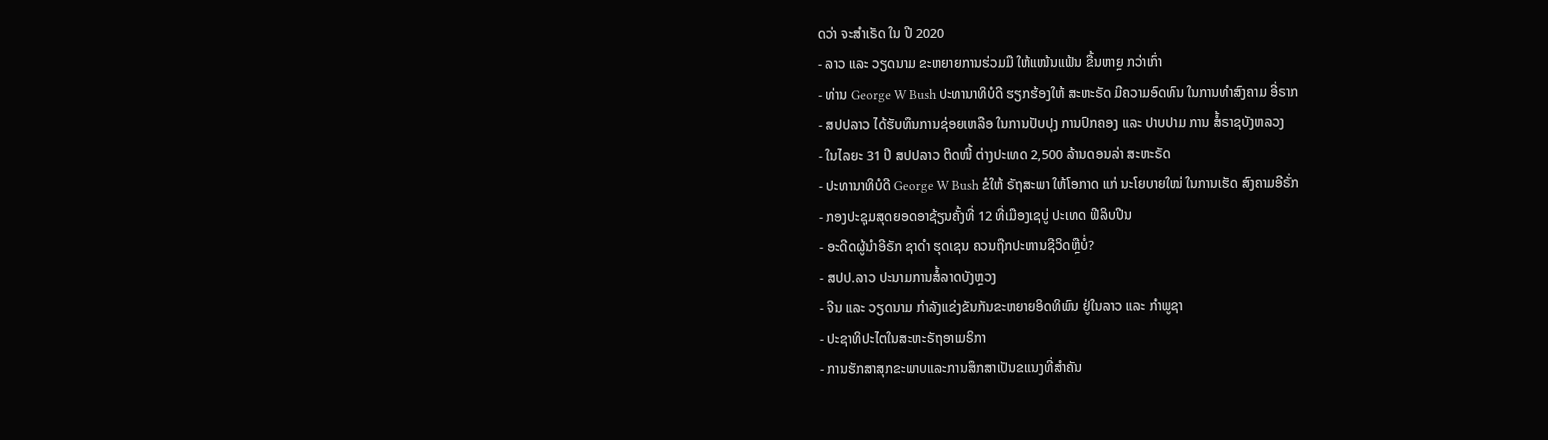ດວ່າ ຈະສຳເຣັດ ໃນ ປີ 2020
- ລາວ ແລະ ວຽດນາມ ຂະຫຍາຍການຮ່ວມມື ໃຫ້ແໜ້ນແຟ້ນ ຂື້ນຫາຼຍ ກວ່າເກົ່າ
- ທ່ານ George W Bush ປະທານາທິບໍດີ ຮຽກຮ້ອງໃຫ້ ສະຫະຣັດ ມີຄວາມອົດທົນ ໃນການທຳສົງຄາມ ອີ່ຣາກ
- ສປປລາວ ໄດ້ຮັບທຶນການຊ່ອຍເຫລືອ ໃນການປັບປຸງ ການປົກຄອງ ແລະ ປາບປາມ ການ ສໍ້ຣາຊບັງຫລວງ
- ໃນໄລຍະ 31 ປີ ສປປລາວ ຕິດໜີ້ ຕ່າງປະເທດ 2,500 ລ້ານດອນລ່າ ສະຫະຣັດ
- ປະທານາທິບໍດີ George W Bush ຂໍໃຫ້ ຣັຖສະພາ ໃຫ້ໂອກາດ ແກ່ ນະໂຍບາຍໃໝ່ ໃນການເຮັດ ສົງຄາມອີຣັ່ກ
- ກອງປະຊຸມສຸດຍອດອາຊ້ຽນຄັ້ງທີ່ 12 ທີ່ເມືອງເຊບູ່ ປະເທດ ຟີລິບປີນ
- ອະດີດຜູ້ນຳອີຣັກ ຊາດຳ ຮຸດເຊນ ຄວນຖືກປະຫານຊີວິດຫຼືບໍ່?
- ສປປ.ລາວ ປະນາມການສໍ້ລາດບັງຫຼວງ
- ຈີນ ແລະ ວຽດນາມ ກຳລັງແຂ່ງຂັນກັນຂະຫຍາຍອິດທິພົນ ຢູ່ໃນລາວ ແລະ ກຳພູຊາ
- ປະຊາທິປະໄຕໃນສະຫະຣັຖອາເມຣິກາ
- ການຮັກສາສຸກຂະພາບແລະການສຶກສາເປັນຂແນງທີ່ສຳຄັນ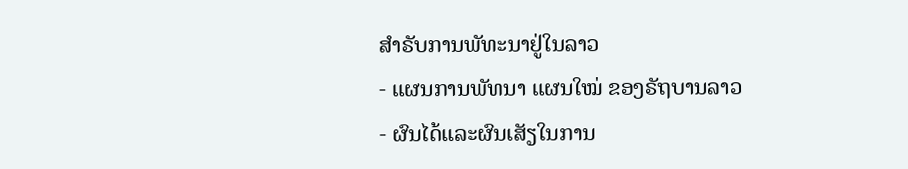ສຳຣັບການພັທະນາຢູ່ໃນລາວ
- ແຜນການພັທນາ ແຜນໃໝ່ ຂອງຣັຖບານລາວ
- ຜົນໄດ້ແລະຜົນເສັຽໃນການ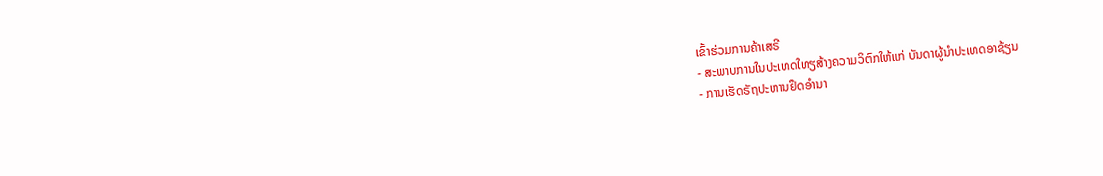ເຂົ້າຮ່ວມການຄ້າເສຣີ
- ສະພາບການໃນປະເທດໃທຽສ້າງຄວາມວິຕົກໃຫ້ແກ່ ບັນດາຜູ້ນຳປະເທດອາຊ້ຽນ
- ການເຮັດຣັຖປະຫານຢຶດອຳນາ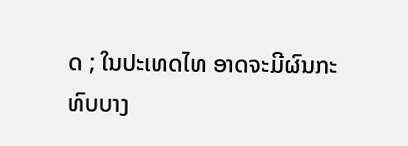ດ ; ໃນປະເທດໄທ ອາດຈະມີຜົນກະທົບບາງ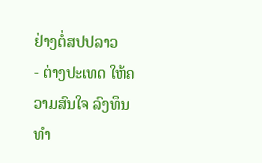ຢ່າງຕໍ່ສປປລາວ
- ຕ່າງປະເທດ ໃຫ້ຄວາມສົນໃຈ ລົງທຶນທຳ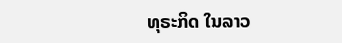ທຸຣະກິດ ໃນລາວ